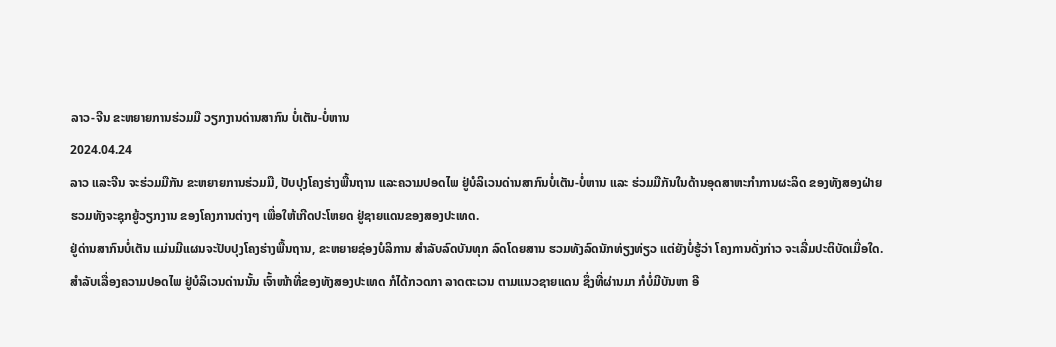ລາວ-ຈີນ ຂະຫຍາຍການຮ່ວມມື ວຽກງານດ່ານສາກົນ ບໍ່ເຕັນ-ບໍ່ຫານ
2024.04.24
ລາວ ແລະຈີນ ຈະຮ່ວມມືກັນ ຂະຫຍາຍການຮ່ວມມື, ປັບປຸງໂຄງຮ່າງພື້ນຖານ ແລະຄວາມປອດໄພ ຢູ່ບໍລິເວນດ່ານສາກົນບໍ່ເຕັນ-ບໍ່ຫານ ແລະ ຮ່ວມມືກັນໃນດ້ານອຸດສາຫະກໍາການຜະລິດ ຂອງທັງສອງຝ່າຍ ຮວມທັງຈະຊຸກຍູ້ວຽກງານ ຂອງໂຄງການຕ່າງໆ ເພື່ອໃຫ້ເກີດປະໂຫຍດ ຢູ່ຊາຍແດນຂອງສອງປະເທດ.
ຢູ່ດ່ານສາກົນບໍ່ເຕັນ ແມ່ນມີແຜນຈະປັບປຸງໂຄງຮ່າງພື້ນຖານ, ຂະຫຍາຍຊ່ອງບໍລິການ ສໍາລັບລົດບັນທຸກ ລົດໂດຍສານ ຮວມທັງລົດນັກທ່ຽງທ່ຽວ ແຕ່ຍັງບໍ່ຮູ້ວ່າ ໂຄງການດັ່ງກ່າວ ຈະເລີ່ມປະຕິບັດເມື່ອໃດ.
ສໍາລັບເລື່ອງຄວາມປອດໄພ ຢູ່ບໍລິເວນດ່ານນັ້ນ ເຈົ້າໜ້າທີ່ຂອງທັງສອງປະເທດ ກໍໄດ້ກວດກາ ລາດຕະເວນ ຕາມແນວຊາຍແດນ ຊຶ່ງທີ່ຜ່ານມາ ກໍບໍ່ມີບັນຫາ ອີ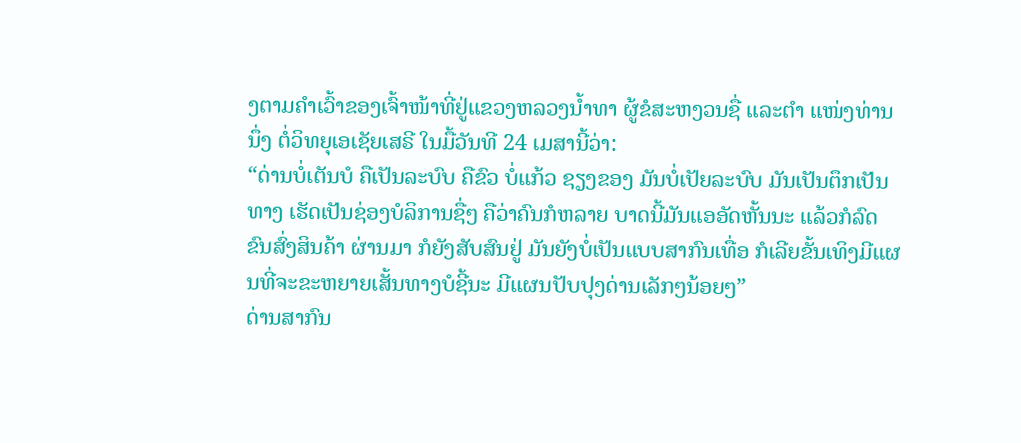ງຕາມຄໍາເວົ້າຂອງເຈົ້າໜ້າທີ່ຢູ່ແຂວງຫລວງນໍ້າທາ ຜູ້ຂໍສະຫງວນຊື່ ແລະຕໍາ ແໜ່ງທ່ານນຶ່ງ ຕໍ່ວິທຍຸເອເຊັຍເສຣີ ໃນມື້ວັນທີ 24 ເມສານີ້ວ່າ:
“ດ່ານບໍ່ເຕັນບໍ ຄືເປັນລະບົບ ຄືຂົວ ບໍ່ແກ້ວ ຊຽງຂອງ ມັນບໍ່ເປັຍລະບົບ ມັນເປັນຕຶກເປັນທາງ ເຮັດເປັນຊ່ອງບໍລິການຊື່ໆ ຄືວ່າຄົນກໍຫລາຍ ບາດນີ້ມັນແອອັດຫັ້ນນະ ແລ້ວກໍລົດຂົນສົ່ງສິນຄ້າ ຜ່ານມາ ກໍຍັງສັບສົນຢູ່ ມັນຍັງບໍ່ເປັນແບບສາກົນເທື່ອ ກໍເລີຍຂັ້ນເທິງມີແຜນທີ່ຈະຂະຫຍາຍເສັ້ນທາງບໍຊີ້ນະ ມີແຜນປັບປຸງດ່ານເລັກໆນ້ອຍໆ”
ດ່ານສາກົນ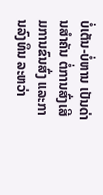ບໍ່ເຕັນ-ບໍ່ຫານ ເປັນດ່ານສໍາຄັນ ຕໍ່ການສົ່ງເສີມການຂົນສົ່ງ ແລະການລົງທຶນ ລະຫວ່າ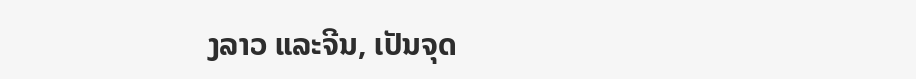ງລາວ ແລະຈີນ, ເປັນຈຸດ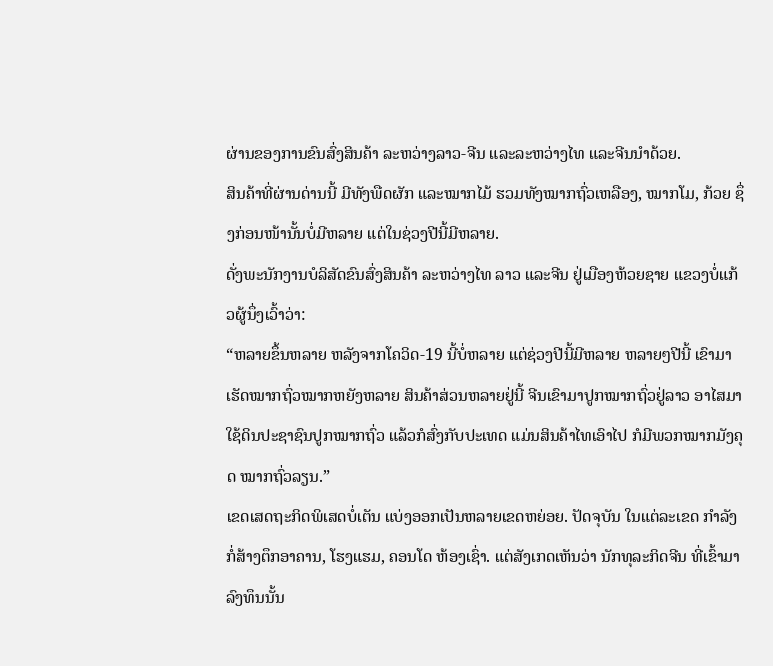ຜ່ານຂອງການຂົນສົ່ງສິນຄ້າ ລະຫວ່າງລາວ-ຈີນ ແລະລະຫວ່າງໄທ ແລະຈີນນໍາດ້ວຍ.
ສິນຄ້າທີ່ຜ່ານດ່ານນີ້ ມີທັງພືດຜັກ ແລະໝາກໄມ້ ຮວມທັງໝາກຖົ່ວເຫລືອງ, ໝາກໂມ, ກ້ວຍ ຊຶ່ງກ່ອນໜ້ານັ້ນບໍ່ມີຫລາຍ ແຕ່ໃນຊ່ວງປີນີ້ມີຫລາຍ.
ດັ່ງພະນັກງານບໍລິສັດຂົນສົ່ງສິນຄ້າ ລະຫວ່າງໄທ ລາວ ແລະຈີນ ຢູ່ເມືອງຫ້ວຍຊາຍ ແຂວງບໍ່ແກ້ວຜູ້ນຶ່ງເວົ້າວ່າ:
“ຫລາຍຂຶ້ນຫລາຍ ຫລັງຈາກໂຄວິດ-19 ນີ້ບໍ່ຫລາຍ ແຕ່ຊ່ວງປີນີ້ມີຫລາຍ ຫລາຍໆປີນີ້ ເຂົາມາເຮັດໝາກຖົ່ວໝາກຫຍັງຫລາຍ ສິນຄ້າສ່ວນຫລາຍຢູ່ນີ້ ຈີນເຂົາມາປູກໝາກຖົ່ວຢູ່ລາວ ອາໄສມາໃຊ້ດິນປະຊາຊົນປູກໝາກຖົ່ວ ແລ້ວກໍສົ່ງກັບປະເທດ ແມ່ນສິນຄ້າໄທເອົາໄປ ກໍມີພວກໝາກມັງຄຸດ ໝາກຖົ່ວລຽນ.”
ເຂດເສດຖະກິດພິເສດບໍ່ເຕັນ ແບ່ງອອກເປັນຫລາຍເຂດຫຍ່ອຍ. ປັດຈຸບັນ ໃນແຕ່ລະເຂດ ກໍາລັງກໍ່ສ້າງຕຶກອາຄານ, ໂຮງແຮມ, ຄອນໂດ ຫ້ອງເຊົ່າ. ແຕ່ສັງເກດເຫັນວ່າ ນັກທຸລະກິດຈີນ ທີ່ເຂົ້າມາລົງທຶນນັ້ນ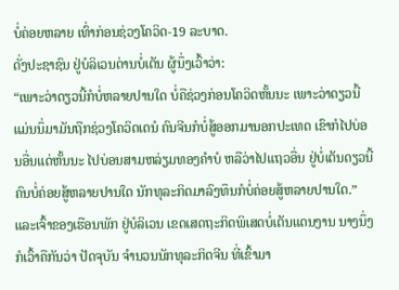ບໍ່ຄ່ອຍຫລາຍ ເທົ່າກ່ອນຊ່ວງໂຄວິດ-19 ລະບາດ.
ດັ່ງປະຊາຊົນ ຢູ່ບໍລິເວນດ່ານບໍ່ເຕັນ ຜູ້ນຶ່ງເວົ້າວ່າ:
“ເພາະວ່າດຽວນີ້ກໍບໍ່ຫລາຍປານໃດ ບໍ່ຄືຊ່ວງກ່ອນໂຄວິດຫັ້ນນະ ເພາະວ່າດຽວນີ້ ແມ່ນນຶ່ມາມັນຖືກຊ່ວງໂຄວິດເດນໍ ຄົນຈີນກໍບໍ່ສູ້ອອກມານອກປະເທດ ເຂົາກໍໄປບ່ອນອື່ນແດ່ຫັ້ນນະ ໄປບ່ອນສາມຫລ່ຽມທອງຄໍາບໍ ຫລືວ່າໄປແຖວອື່ນ ຢູ່ບໍ່ເຕັນດຽວນີ້ ຄົນບໍ່ຄ່ອຍສູ້ຫລາຍປານໃດ ນັກທຸລະກິດມາລົງທຶນກໍບໍ່ຄ່ອຍສູ້ຫລາຍປານໃດ.”
ແລະເຈົ້າຂອງເຮືອນພັກ ຢູ່ບໍລິເວນ ເຂດເສດຖະກິດພິເສດບໍ່ເຕັນແດນງານ ນາງນຶ່ງ ກໍເວົ້າຄືກັນວ່າ ປັດຈຸບັນ ຈໍານວນນັກທຸລະກິດຈີນ ທີ່ເຂົ້າມາ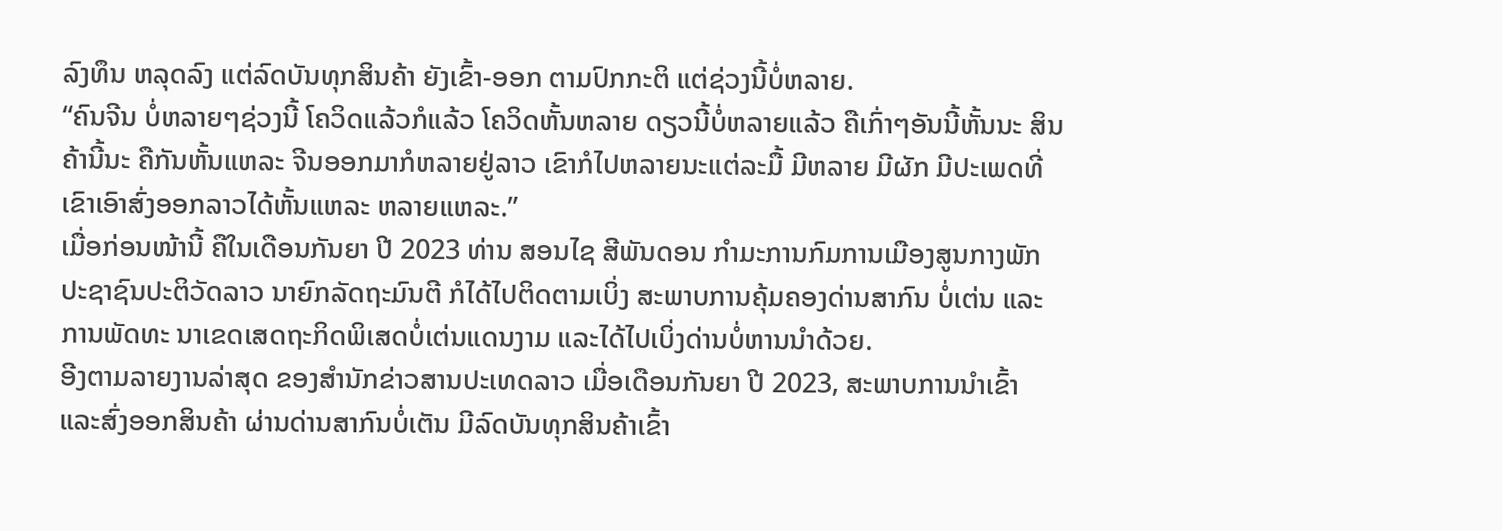ລົງທຶນ ຫລຸດລົງ ແຕ່ລົດບັນທຸກສິນຄ້າ ຍັງເຂົ້າ-ອອກ ຕາມປົກກະຕິ ແຕ່ຊ່ວງນີ້ບໍ່ຫລາຍ.
“ຄົນຈີນ ບໍ່ຫລາຍໆຊ່ວງນີ້ ໂຄວິດແລ້ວກໍແລ້ວ ໂຄວິດຫັ້ນຫລາຍ ດຽວນີ້ບໍ່ຫລາຍແລ້ວ ຄືເກົ່າໆອັນນີ້ຫັ້ນນະ ສິນຄ້ານີ້ນະ ຄືກັນຫັ້ນແຫລະ ຈີນອອກມາກໍຫລາຍຢູ່ລາວ ເຂົາກໍໄປຫລາຍນະແຕ່ລະມື້ ມີຫລາຍ ມີຜັກ ມີປະເພດທີ່ເຂົາເອົາສົ່ງອອກລາວໄດ້ຫັ້ນແຫລະ ຫລາຍແຫລະ.”
ເມື່ອກ່ອນໜ້ານີ້ ຄືໃນເດືອນກັນຍາ ປີ 2023 ທ່ານ ສອນໄຊ ສີພັນດອນ ກໍາມະການກົມການເມືອງສູນກາງພັກປະຊາຊົນປະຕິວັດລາວ ນາຍົກລັດຖະມົນຕີ ກໍໄດ້ໄປຕິດຕາມເບິ່ງ ສະພາບການຄຸ້ມຄອງດ່ານສາກົນ ບໍ່ເຕ່ນ ແລະການພັດທະ ນາເຂດເສດຖະກິດພິເສດບໍ່ເຕ່ນແດນງາມ ແລະໄດ້ໄປເບິ່ງດ່ານບໍ່ຫານນໍາດ້ວຍ.
ອີງຕາມລາຍງານລ່າສຸດ ຂອງສໍານັກຂ່າວສານປະເທດລາວ ເມື່ອເດືອນກັນຍາ ປີ 2023, ສະພາບການນໍາເຂົ້າ ແລະສົ່ງອອກສິນຄ້າ ຜ່ານດ່ານສາກົນບໍ່ເຕັນ ມີລົດບັນທຸກສິນຄ້າເຂົ້າ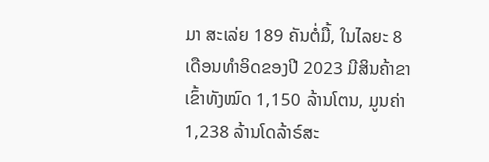ມາ ສະເລ່ຍ 189 ຄັນຕໍ່ມື້, ໃນໄລຍະ 8 ເດືອນທໍາອິດຂອງປີ 2023 ມີສິນຄ້າຂາເຂົ້າທັງໝົດ 1,150 ລ້ານໂຕນ, ມູນຄ່າ 1,238 ລ້ານໂດລ້າຣ໌ສະ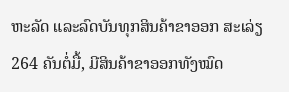ຫະລັດ ແລະລົດບັນທຸກສິນຄ້າຂາອອກ ສະເລ່ຽ 264 ຄັນຕໍ່ມື້, ມີສິນຄ້າຂາອອກທັງໝົດ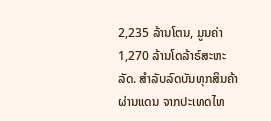2,235 ລ້ານໂຕນ, ມູນຄ່າ 1,270 ລ້ານໂດລ້າຣ໌ສະຫະລັດ. ສຳລັບລົດບັນທຸກສິນຄ້າຜ່ານແດນ ຈາກປະເທດໄທ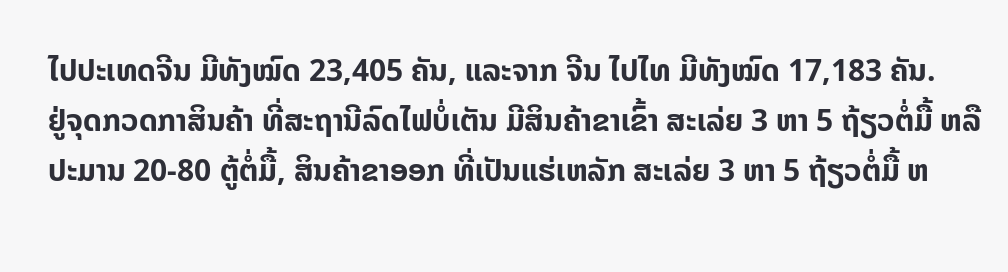ໄປປະເທດຈີນ ມີທັງໝົດ 23,405 ຄັນ, ແລະຈາກ ຈີນ ໄປໄທ ມີທັງໝົດ 17,183 ຄັນ.
ຢູ່ຈຸດກວດກາສິນຄ້າ ທີ່ສະຖານີລົດໄຟບໍ່ເຕັນ ມີສິນຄ້າຂາເຂົ້າ ສະເລ່ຍ 3 ຫາ 5 ຖ້ຽວຕໍ່ມື້ ຫລື ປະມານ 20-80 ຕູ້ຕໍ່ມື້, ສິນຄ້າຂາອອກ ທີ່ເປັນແຮ່ເຫລັກ ສະເລ່ຍ 3 ຫາ 5 ຖ້ຽວຕໍ່ມື້ ຫ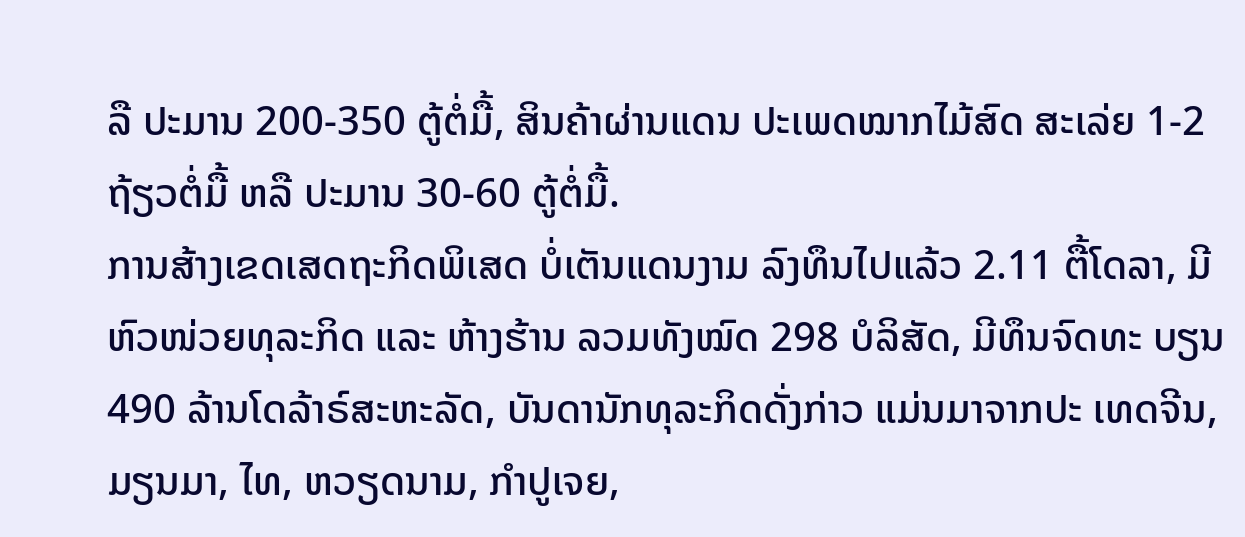ລື ປະມານ 200-350 ຕູ້ຕໍ່ມື້, ສິນຄ້າຜ່ານແດນ ປະເພດໝາກໄມ້ສົດ ສະເລ່ຍ 1-2 ຖ້ຽວຕໍ່ມື້ ຫລື ປະມານ 30-60 ຕູ້ຕໍ່ມື້.
ການສ້າງເຂດເສດຖະກິດພິເສດ ບໍ່ເຕັນແດນງາມ ລົງທຶນໄປແລ້ວ 2.11 ຕື້ໂດລາ, ມີຫົວໜ່ວຍທຸລະກິດ ແລະ ຫ້າງຮ້ານ ລວມທັງໝົດ 298 ບໍລິສັດ, ມີທຶນຈົດທະ ບຽນ 490 ລ້ານໂດລ້າຣ໌ສະຫະລັດ, ບັນດານັກທຸລະກິດດັ່ງກ່າວ ແມ່ນມາຈາກປະ ເທດຈີນ, ມຽນມາ, ໄທ, ຫວຽດນາມ, ກໍາປູເຈຍ,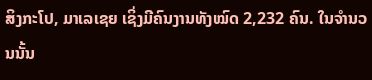ສິງກະໂປ, ມາເລເຊຍ ເຊິ່ງມີຄົນງານທັງໝົດ 2,232 ຄົນ. ໃນຈໍານວນນັ້ນ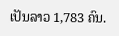ເປັນລາວ 1,783 ຄົນ.